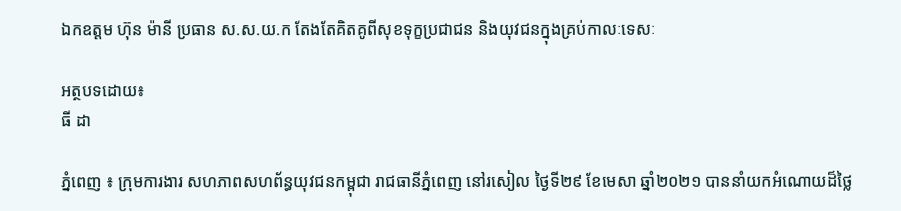ឯកឧត្តម ហ៊ុន ម៉ានី ប្រធាន ស.ស.យ.ក តែងតែគិតគូពីសុខទុក្ខប្រជាជន និងយុវជនក្នុងគ្រប់កាលៈទេសៈ

អត្ថបទដោយ៖
ធី ដា

ភ្នំពេញ ៖ ក្រុមការងារ សហភាពសហព័ន្ធយុវជនកម្ពុជា រាជធានីភ្នំពេញ នៅរសៀល ថ្ងៃទី២៩ ខែមេសា ឆ្នាំ២០២១ បាននាំយកអំណោយដ៏ថ្លៃ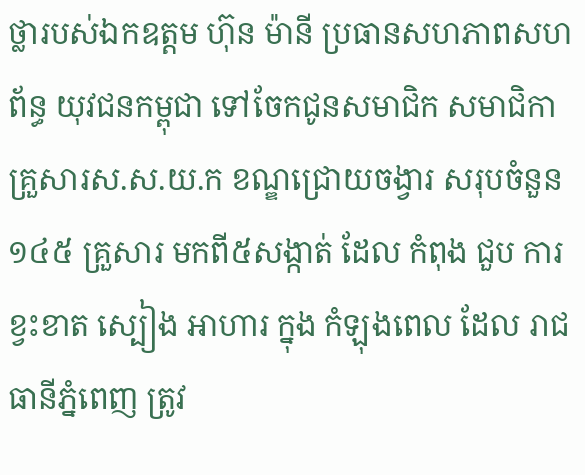ថ្លារបស់ឯកឧត្តម ហ៊ុន ម៉ានី ប្រធានសហភាពសហព័ន្ធ យុវជនកម្ពុជា ទៅចែកជូនសមាជិក សមាជិកា គ្រួសារស.ស.យ.ក ខណ្ឌជ្រោយចង្វារ សរុបចំនួន ១៤៥ គ្រួសារ មកពី៥សង្កាត់ ដែល កំពុង ជួប ការ ខ្វះខាត ស្បៀង អាហារ ក្នុង កំឡុងពេល ដែល រាជធានីភ្នំពេញ ត្រូវ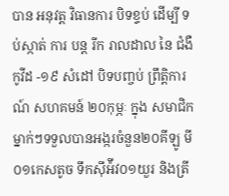បាន អនុវត្ត វិធានការ បិទខ្ទប់ ដេីម្បី ទប់ស្កាត់ ការ បន្ត រីក រាលដាល នៃ ជំងឺ កូវីដ -១៩ សំដៅ បិទបញ្ចប់ ព្រឹត្តិការណ៍ សហគមន៍ ២០កុម្ភៈ ក្នុង សមាជិកម្នាក់ៗទទួលបានអង្ករចំនួន២០គីឡូ មី០១កេសតូច ទឹកស៊ីអ៉ីវ០១យួរ និងត្រី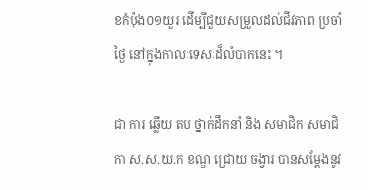ខកំប៉ុង០១យួរ ដើម្បីជួយសម្រួលដល់ជីវភាព ប្រចាំ ថ្ងៃ នៅក្នុងកាលៈទេសៈដ៏លំបាកនេះ ។

ជា ការ ឆ្លើយ តប ថ្នាក់ដឹកនាំ និង សមាជិក សមាជិកា ស.ស.យ.ក ខណ្ឌ ជ្រោយ ចង្វារ បានសម្តែងនូវ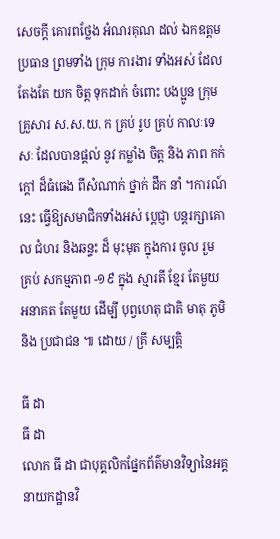សេចក្ដី គោរពថ្លែង អំណរគុណ ដល់ ឯកឧត្តម ប្រធាន ព្រមទាំង ក្រុម ការងារ ទាំងអស់ ដែល តែងតែ យក ចិត្ត ទុកដាក់ ចំពោះ បងប្អូន ក្រុមគ្រួសារ ស.ស.យ. ក គ្រប់ រូប គ្រប់ កាលៈទេសៈ ដែលបានផ្តល់ នូវ កម្លាំង ចិត្ត និង ភាព កក់ក្តៅ ដ៏ធំធេង ពីសំណាក់ ថ្នាក់ ដឹក នាំ ។ការណ៍នេះ ធ្វើឱ្យសមាជិកទាំងអស់ ប្តេជ្ញា បន្តរក្សាគោល ជំហរ និងឆន្ទះ ដ៏ មុះមុត ក្នុងការ ចូល រួម គ្រប់ សកម្មភាព -១៩ ក្នុង ស្មារតី ខ្មែរ តែមួយ អនាគត តែមួយ ដេីម្បី បុព្វហេតុ ជាតិ មាតុ ភូមិ និង ប្រជាជន ៕ ដោយ / គ្រី សម្បត្តិ

ធី ដា
ធី ដា
លោក ធី ដា ជាបុគ្គលិកផ្នែកព័ត៌មានវិទ្យានៃអគ្គនាយកដ្ឋានវិ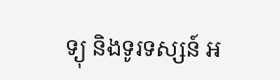ទ្យុ និងទូរទស្សន៍ អ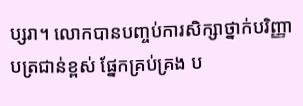ប្សរា។ លោកបានបញ្ចប់ការសិក្សាថ្នាក់បរិញ្ញាបត្រជាន់ខ្ពស់ ផ្នែកគ្រប់គ្រង ប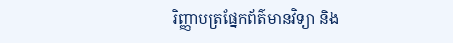រិញ្ញាបត្រផ្នែកព័ត៌មានវិទ្យា និង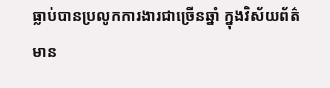ធ្លាប់បានប្រលូកការងារជាច្រើនឆ្នាំ ក្នុងវិស័យព័ត៌មាន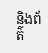និងព័ត៌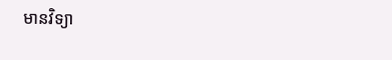មានវិទ្យា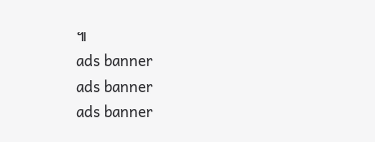៕
ads banner
ads banner
ads banner